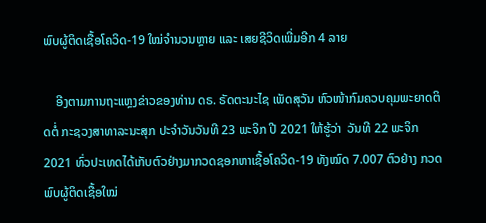ພົບຜູ້ຕິດເຊື້ອໂຄວິດ-19 ໃໝ່ຈຳນວນຫຼາຍ ແລະ ເສຍຊີວິດເພີ່ມອີກ 4 ລາຍ

    ອີງຕາມການຖະແຫຼງຂ່າວຂອງທ່ານ ດຣ. ຣັດຕະນະໄຊ ເພັດສຸວັນ ຫົວໜ້າກົມຄວບຄຸມພະຍາດຕິດຕໍ່ ກະຊວງສາທາລະນະສຸກ ປະຈໍາວັນວັນທີ 23 ພະຈິກ ປີ 2021 ໃຫ້ຮູ້ວ່າ  ວັນທີ 22 ພະຈິກ 2021 ທົ່ວປະເທດໄດ້ເກັບຕົວຢ່າງມາກວດຊອກຫາເຊື້ອໂຄວິດ-19 ທັງໝົດ 7.007 ຕົວຢ່າງ ກວດພົບຜູ້ຕິດເຊື້ອໃໝ່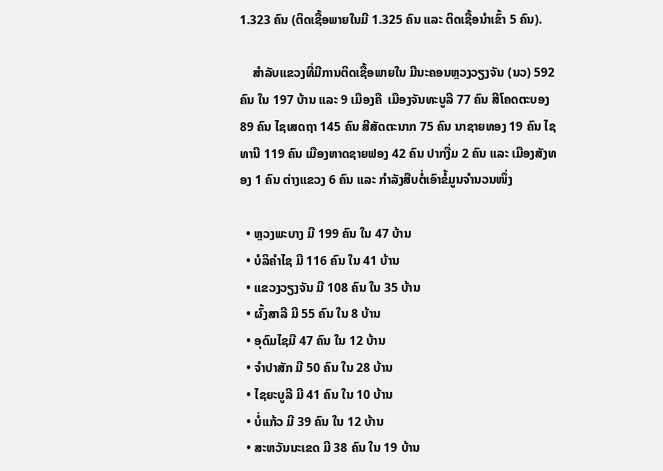1.323 ຄົນ (ຕິດເຊື້ອພາຍໃນມີ 1.325 ຄົນ ແລະ ຕິດເຊື້ອນໍາເຂົ້າ 5 ຄົນ).

    ສຳລັບແຂວງທີ່ມີການຕິດເຊື້ອພາຍໃນ ມີນະຄອນຫຼວງວຽງຈັນ (ນວ) 592 ຄົນ ໃນ 197 ບ້ານ ແລະ 9 ເມືອງຄື  ເມືອງຈັນທະບູລີ 77 ຄົນ ສີໂຄດຕະບອງ 89 ຄົນ ໄຊເສດຖາ 145 ຄົນ ສີສັດຕະນາກ 75 ຄົນ ນາຊາຍທອງ 19 ຄົນ ໄຊທານີ 119 ຄົນ ເມືອງຫາດຊາຍຟອງ 42 ຄົນ ປາກງື່ມ 2 ຄົນ ແລະ ເມືອງສັງທອງ 1 ຄົນ ຕ່າງແຂວງ 6 ຄົນ ແລະ ກຳລັງສືບຕໍ່ເອົາຂໍ້ມູນຈຳນວນໜຶ່ງ

  • ຫຼວງພະບາງ ມີ 199 ຄົນ ໃນ 47 ບ້ານ
  • ບໍລິຄຳໄຊ ມີ 116 ຄົນ ໃນ 41 ບ້ານ
  • ແຂວງວຽງຈັນ ມີ 108 ຄົນ ໃນ 35 ບ້ານ
  • ຜົ້ງສາລີ ມີ 55 ຄົນ ໃນ 8 ບ້ານ
  • ອຸດົມໄຊມີ 47 ຄົນ ໃນ 12 ບ້ານ
  • ຈຳປາສັກ ມີ 50 ຄົນ ໃນ 28 ບ້ານ
  • ໄຊຍະບູລີ ມີ 41 ຄົນ ໃນ 10 ບ້ານ
  • ບໍ່ແກ້ວ ມີ 39 ຄົນ ໃນ 12 ບ້ານ
  • ສະຫວັນນະເຂດ ມີ 38 ຄົນ ໃນ 19 ບ້ານ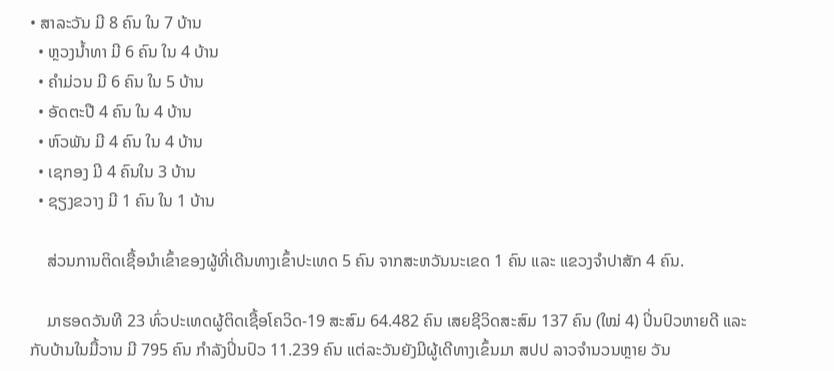• ສາລະວັນ ມີ 8 ຄົນ ໃນ 7 ບ້ານ
  • ຫຼວງນ້ຳທາ ມີ 6 ຄົນ ໃນ 4 ບ້ານ
  • ຄຳມ່ວນ ມີ 6 ຄົນ ໃນ 5 ບ້ານ
  • ອັດຕະປື 4 ຄົນ ໃນ 4 ບ້ານ
  • ຫົວພັນ ມີ 4 ຄົນ ໃນ 4 ບ້ານ
  • ເຊກອງ ມີ 4 ຄົນໃນ 3 ບ້ານ
  • ຊຽງຂວາງ ມີ 1 ຄົນ ໃນ 1 ບ້ານ

    ສ່ວນການຕິດເຊື້ອນໍາເຂົ້າຂອງຜູ້ທີ່ເດີນທາງເຂົ້າປະເທດ 5 ຄົນ ຈາກສະຫວັນນະເຂດ 1 ຄົນ ແລະ ແຂວງຈໍາປາສັກ 4 ຄົນ.

    ມາຮອດວັນທີ 23 ທົ່ວປະເທດຜູ້ຕິດເຊື້ອໂຄວິດ-19 ສະສົມ 64.482 ຄົນ ເສຍຊີວິດສະສົມ 137 ຄົນ (ໃໝ່ 4) ປິ່ນປົວຫາຍດີ ແລະ ກັບບ້ານໃນມື້ວານ ມີ 795 ຄົນ ກໍາລັງປິ່ນປົວ 11.239 ຄົນ ແຕ່ລະວັນຍັງມີຜູ້ເດີທາງເຂົ້ນມາ ສປປ ລາວຈຳນວນຫຼາຍ ວັນ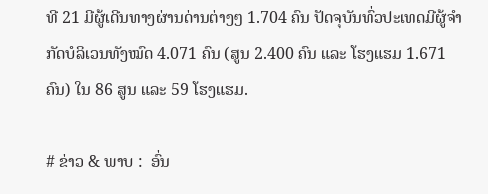ທີ 21 ມີຜູ້ເດີນທາງຜ່ານດ່ານຕ່າງໆ 1.704 ຄົນ ປັດຈຸບັນທົ່ວປະເທດມີຜູ້ຈຳກັດບໍລິເວນທັງໝົດ 4.071 ຄົນ (ສູນ 2.400 ຄົນ ແລະ ໂຮງແຮມ 1.671ຄົນ) ໃນ 86 ສູນ ແລະ 59 ໂຮງແຮມ.

# ຂ່າວ & ພາບ :  ອົ່ນ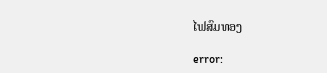ໄຟສົມທອງ

error: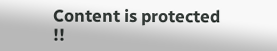Content is protected !!